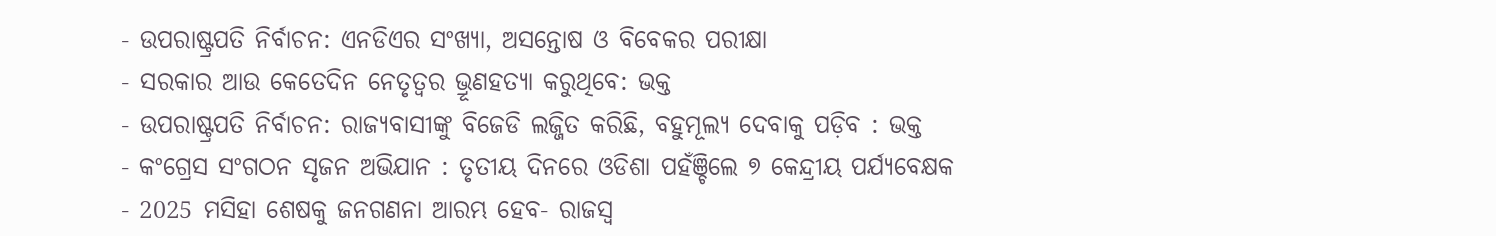- ଉପରାଷ୍ଟ୍ରପତି ନିର୍ବାଚନ: ଏନଡିଏର ସଂଖ୍ୟା, ଅସନ୍ତୋଷ ଓ ବିବେକର ପରୀକ୍ଷା
- ସରକାର ଆଉ କେତେଦିନ ନେତୃତ୍ବର ଭ୍ରୂଣହତ୍ୟା କରୁଥିବେ: ଭକ୍ତ
- ଉପରାଷ୍ଟ୍ରପତି ନିର୍ବାଚନ: ରାଜ୍ୟବାସୀଙ୍କୁ ବିଜେଡି ଲଜ୍ଜିତ କରିଛି, ବହୁମୂଲ୍ୟ ଦେବାକୁ ପଡ଼ିବ : ଭକ୍ତ
- କଂଗ୍ରେସ ସଂଗଠନ ସୃଜନ ଅଭିଯାନ : ତୃତୀୟ ଦିନରେ ଓଡିଶା ପହଁଞ୍ଚିଲେ ୭ କେନ୍ଦ୍ରୀୟ ପର୍ଯ୍ୟବେକ୍ଷକ
- 2025 ମସିହା ଶେଷକୁ ଜନଗଣନା ଆରମ୍ଭ ହେବ- ରାଜସ୍ୱ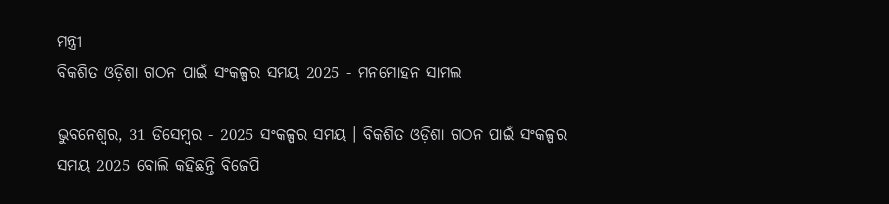ମନ୍ତ୍ରୀ
ବିକଶିତ ଓଡ଼ିଶା ଗଠନ ପାଇଁ ସଂକଳ୍ପର ସମୟ 2025 - ମନମୋହନ ସାମଲ

ଭୁବନେଶ୍ୱର, 31 ଡିସେମ୍ବର - 2025 ସଂକଳ୍ପର ସମୟ । ବିକଶିତ ଓଡ଼ିଶା ଗଠନ ପାଇଁ ସଂକଳ୍ପର ସମୟ 2025 ବୋଲି କହିଛନ୍ତି ବିଜେପି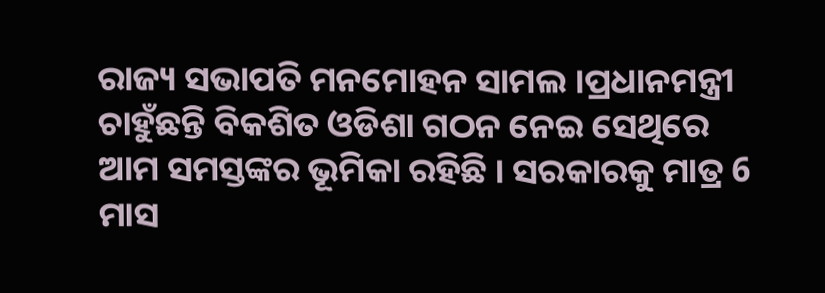ରାଜ୍ୟ ସଭାପତି ମନମୋହନ ସାମଲ ।ପ୍ରଧାନମନ୍ତ୍ରୀ ଚାହୁଁଛନ୍ତି ବିକଶିତ ଓଡିଶା ଗଠନ ନେଇ ସେଥିରେ ଆମ ସମସ୍ତଙ୍କର ଭୂମିକା ରହିଛି । ସରକାରକୁ ମାତ୍ର 6 ମାସ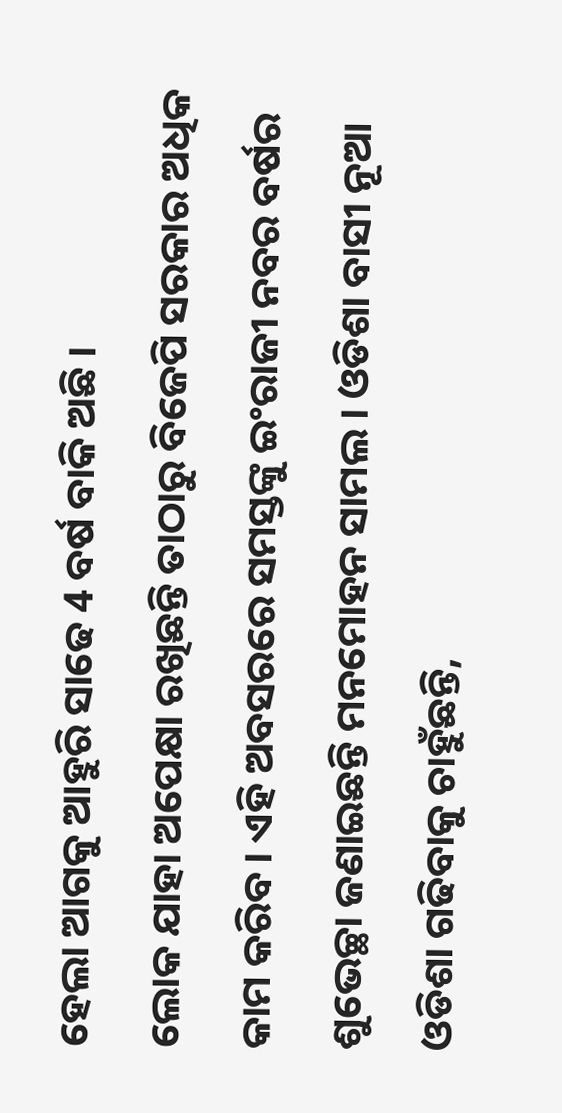ହେଲା ଆଗକୁ ଆହୁରି ସାଢେ 4 ବର୍ଷ ବାକି ଅଛି ।
ଲୋକ ଯାହା ଅପେକ୍ଷା ରଖିଛନ୍ତି ତାଠାରୁ ବିଜେପି ସରକାର ଅଧିକ କାମ କରିବ । ଏହି ଅବସରରେ ସମସ୍ତଙ୍କୁ ଇଂରାଜୀ ନବର ବର୍ଷର ଶୁଭେଚ୍ଛା ଜଣାଇଛନ୍ତି ମନମୋହନ ସାମଲ । ଓଡିଶା ବାସୀ ନୂଆ ଓଡିଶା ଗଢିବାକୁ ଚାହୁଁଛନ୍ତି,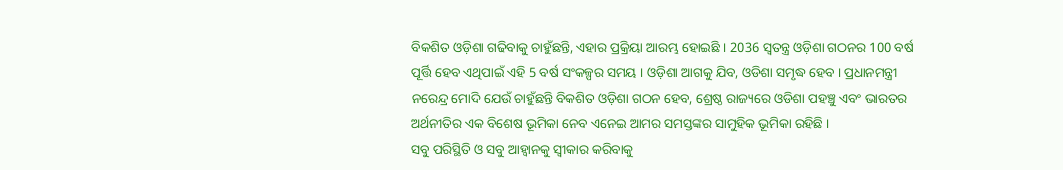ବିକଶିତ ଓଡ଼ିଶା ଗଢିବାକୁ ଚାହୁଁଛନ୍ତି, ଏହାର ପ୍ରକ୍ରିୟା ଆରମ୍ଭ ହୋଇଛି । 2036 ସ୍ୱତନ୍ତ୍ର ଓଡ଼ିଶା ଗଠନର 100 ବର୍ଷ ପୂର୍ତ୍ତି ହେବ ଏଥିପାଇଁ ଏହି 5 ବର୍ଷ ସଂକଳ୍ପର ସମୟ । ଓଡ଼ିଶା ଆଗକୁ ଯିବ, ଓଡିଶା ସମୃଦ୍ଧ ହେବ । ପ୍ରଧାନମନ୍ତ୍ରୀ ନରେନ୍ଦ୍ର ମୋଦି ଯେଉଁ ଚାହୁଁଛନ୍ତି ବିକଶିତ ଓଡ଼ିଶା ଗଠନ ହେବ, ଶ୍ରେଷ୍ଠ ରାଜ୍ୟରେ ଓଡିଶା ପହଞ୍ଚୁ ଏବଂ ଭାରତର ଅର୍ଥନୀତିର ଏକ ବିଶେଷ ଭୂମିକା ନେବ ଏନେଇ ଆମର ସମସ୍ତଙ୍କର ସାମୁହିକ ଭୂମିକା ରହିଛି ।
ସବୁ ପରିସ୍ଥିତି ଓ ସବୁ ଆହ୍ୱାନକୁ ସ୍ୱୀକାର କରିବାକୁ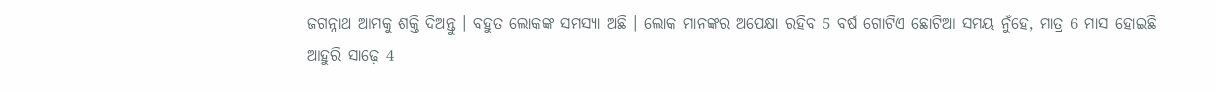ଜଗନ୍ନାଥ ଆମକୁ ଶକ୍ତି ଦିଅନ୍ତୁ । ବହୁତ ଲୋକଙ୍କ ସମସ୍ୟା ଅଛି । ଲୋକ ମାନଙ୍କର ଅପେକ୍ଷା ରହିବ 5 ବର୍ଷ ଗୋଟିଏ ଛୋଟିଆ ସମୟ ନୁଁହେ, ମାତ୍ର 6 ମାସ ହୋଇଛି ଆହୁରି ସାଢ଼େ 4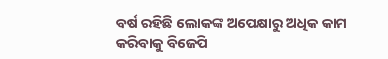ବର୍ଷ ରହିଛି ଲୋକଙ୍କ ଅପେକ୍ଷାରୁ ଅଧିକ କାମ କରିବାକୁ ବିଜେପି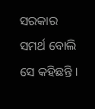ସରକାର ସମର୍ଥ ବୋଲି ସେ କହିଛନ୍ତି ।